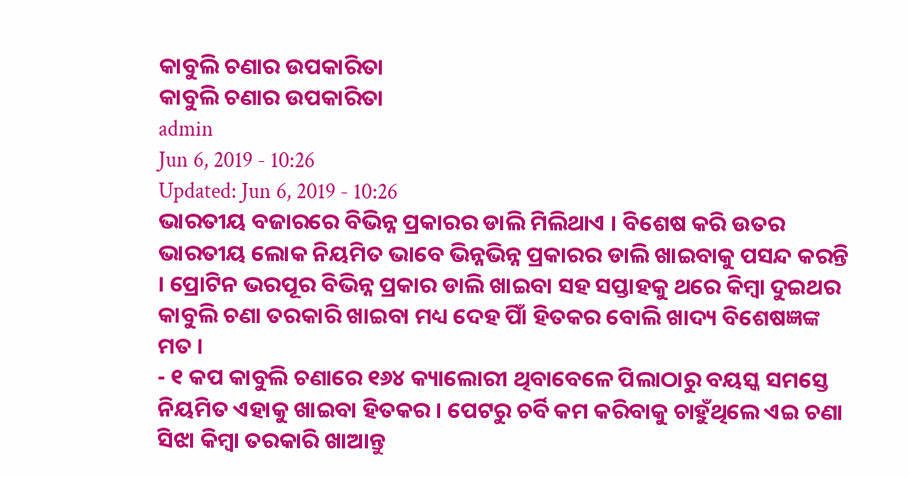କାବୁଲି ଚଣାର ଉପକାରିତା
କାବୁଲି ଚଣାର ଉପକାରିତା
admin
Jun 6, 2019 - 10:26
Updated: Jun 6, 2019 - 10:26
ଭାରତୀୟ ବଜାରରେ ବିଭିନ୍ନ ପ୍ରକାରର ଡାଲି ମିଲିଥାଏ । ବିଶେଷ କରି ଉତର ଭାରତୀୟ ଲୋକ ନିୟମିତ ଭାବେ ଭିନ୍ନଭିନ୍ନ ପ୍ରକାରର ଡାଲି ଖାଇବାକୁ ପସନ୍ଦ କରନ୍ତି । ପ୍ରୋଟିନ ଭରପୂର ବିଭିନ୍ନ ପ୍ରକାର ଡାଲି ଖାଇବା ସହ ସପ୍ତାହକୁ ଥରେ କିମ୍ବା ଦୁଇଥର କାବୁଲି ଚଣା ତରକାରି ଖାଇବା ମଧ୍ୟ ଦେହ ପାିଁ ହିତକର ବୋଲି ଖାଦ୍ୟ ବିଶେଷଜ୍ଞଙ୍କ ମତ ।
- ୧ କପ କାବୁଲି ଚଣାରେ ୧୬୪ କ୍ୟାଲୋରୀ ଥିବାବେଳେ ପିଲାଠାରୁ ବୟସ୍କ ସମସ୍ତେ ନିୟମିତ ଏହାକୁ ଖାଇବା ହିତକର । ପେଟରୁ ଚର୍ବି କମ କରିବାକୁ ଚାହୁଁଥିଲେ ଏଇ ଚଣା ସିଝା କିମ୍ବା ତରକାରି ଖାଆନ୍ତୁ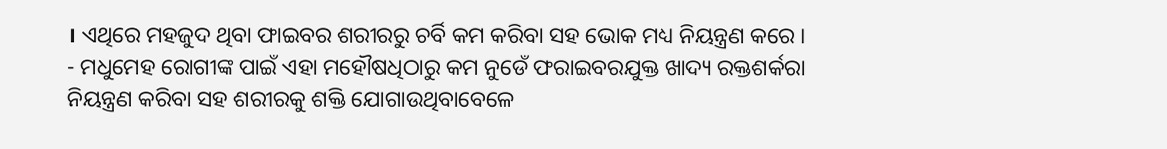। ଏଥିରେ ମହଜୁଦ ଥିବା ଫାଇବର ଶରୀରରୁ ଚର୍ବି କମ କରିବା ସହ ଭୋକ ମଧ୍ୟ ନିୟନ୍ତ୍ରଣ କରେ ।
- ମଧୁମେହ ରୋଗୀଙ୍କ ପାଇଁ ଏହା ମହୌଷଧିଠାରୁ କମ ନୁଡେଁ ଫରାଇବରଯୁକ୍ତ ଖାଦ୍ୟ ରକ୍ତଶର୍କରା ନିୟନ୍ତ୍ରଣ କରିବା ସହ ଶରୀରକୁ ଶକ୍ତି ଯୋଗାଉଥିବାବେଳେ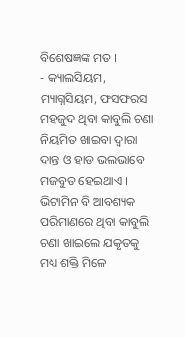ବିଶେଷଜ୍ଞଙ୍କ ମତ ।
- କ୍ୟାଲସିୟମ, ମ୍ୟାଗ୍ନସିୟମ, ଫସଫରସ ମହଜୁଦ ଥିବା କାବୁଲି ଚଣା ନିୟମିତ ଖାଇବା ଦ୍ୱାରା ଦାନ୍ତ ଓ ହାଡ ଭଲଭାବେ ମଜବୁତ ହେଇଥାଏ । ଭିଟାମିନ ବି ଆବଶ୍ୟକ ପରିମାଣରେ ଥିବା କାବୁଲି ଚଣା ଖାଇଲେ ଯକୃତକୁ ମଧ୍ୟ ଶକ୍ତି ମିଳେ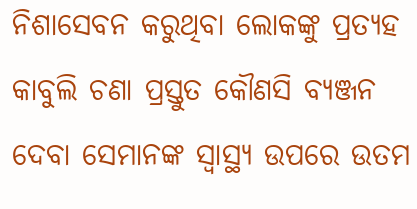ନିଶାସେବନ କରୁଥିବା ଲୋକଙ୍କୁ ପ୍ରତ୍ୟହ କାବୁଲି ଚଣା ପ୍ରସ୍ତୁତ କୌଣସି ବ୍ୟଞ୍ଜନ ଦେବା ସେମାନଙ୍କ ସ୍ୱାସ୍ଥ୍ୟ ଉପରେ ଉତମ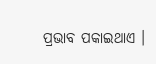ପ୍ରଭାବ ପକାଇଥାଏ ।